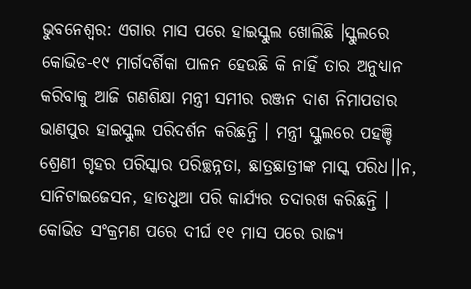ଭୁବନେଶ୍ୱର: ଏଗାର ମାସ ପରେ ହାଇସ୍କୁଲ ଖୋଲିଛି ।ସ୍କୁଲରେ କୋଭିଡ-୧୯ ମାର୍ଗଦର୍ଶିକା ପାଳନ ହେଉଛି କି ନାହିଁ ତାର ଅନୁଧ୍ୟାନ କରିବାକୁ ଆଜି ଗଣଶିକ୍ଷା ମନ୍ତ୍ରୀ ସମୀର ରଞ୍ଜନ ଦାଶ ନିମାପଡାର ଭାଣପୁର ହାଇସ୍କୁଲ ପରିଦର୍ଶନ କରିଛନ୍ତି । ମନ୍ତ୍ରୀ ସ୍କୁଲରେ ପହଞ୍ଚି ଶ୍ରେଣୀ ଗୃହର ପରିସ୍କାର ପରିଚ୍ଛନ୍ନତା, ଛାତ୍ରଛାତ୍ରୀଙ୍କ ମାସ୍କ ପରିଧ।।ନ, ସାନିଟାଇଜେସନ, ହାତଧୁଆ ପରି କାର୍ଯ୍ୟର ତଦାରଖ କରିଛନ୍ତି ।
କୋଭିଡ ସଂକ୍ରମଣ ପରେ ଦୀର୍ଘ ୧୧ ମାସ ପରେ ରାଜ୍ୟ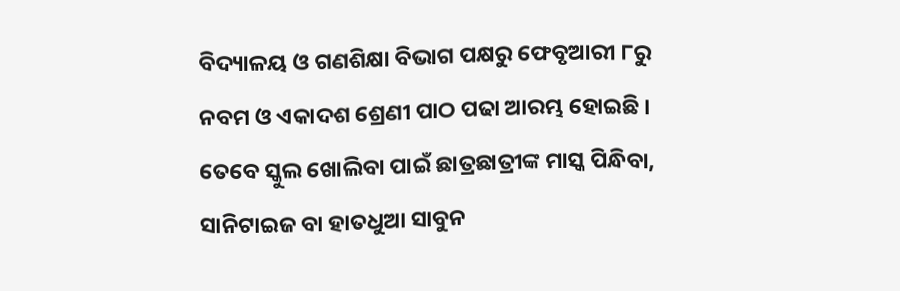ବିଦ୍ୟାଳୟ ଓ ଗଣଶିକ୍ଷା ବିଭାଗ ପକ୍ଷରୁ ଫେବୃଆରୀ ୮ରୁ ନବମ ଓ ଏକାଦଶ ଶ୍ରେଣୀ ପାଠ ପଢା ଆରମ୍ଭ ହୋଇଛି । ତେବେ ସ୍କୁଲ ଖୋଲିବା ପାଇଁ ଛାତ୍ରଛାତ୍ରୀଙ୍କ ମାସ୍କ ପିନ୍ଧିବା, ସାନିଟାଇଜ ବା ହାତଧୁଆ ସାବୁନ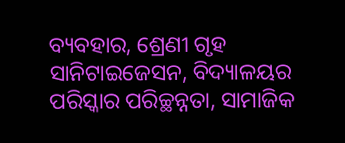ବ୍ୟବହାର, ଶ୍ରେଣୀ ଗୃହ ସାନିଟାଇଜେସନ, ବିଦ୍ୟାଳୟର ପରିସ୍କାର ପରିଚ୍ଛନ୍ନତା, ସାମାଜିକ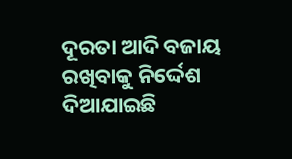ଦୂରତା ଆଦି ବଜାୟ ରଖିବାକୁ ନିର୍ଦ୍ଦେଶ ଦିଆଯାଇଛି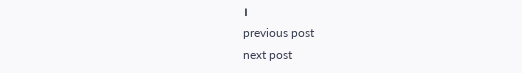।
previous post
next post